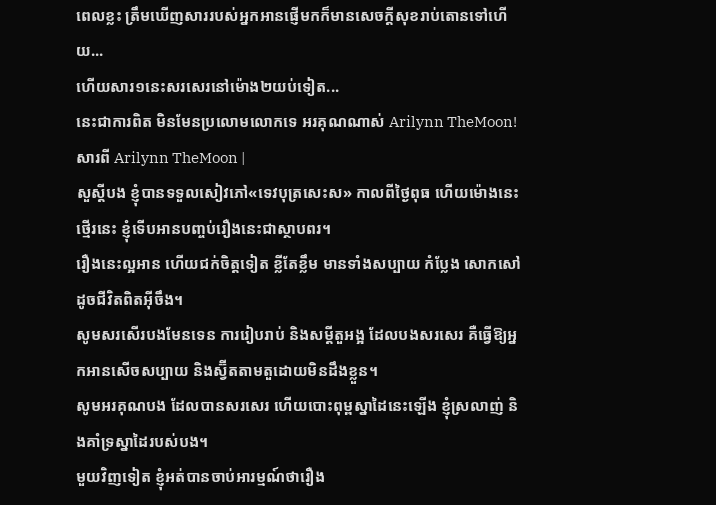ពេលខ្លះ ត្រឹមឃើញសាររបស់អ្នកអានផ្ញើមកក៏មានសេចក្តីសុខរាប់តោនទៅហើយ...
ហើយសារ១នេះសរសេរនៅម៉ោង២យប់ទៀត...
នេះជាការពិត មិនមែនប្រលោមលោកទេ អរគុណណាស់ Arilynn TheMoon!
សារពី Arilynn TheMoon |
សួស្តីបង ខ្ញុំបានទទួលសៀវភៅ«ទេវបុត្រសេះស» កាលពីថ្ងៃពុធ ហើយម៉ោងនេះ ថ្មើរនេះ ខ្ញុំទើបអានបញ្ចប់រឿងនេះជាស្ថាបពរ។
រឿងនេះល្អអាន ហើយជក់ចិត្តទៀត ខ្លីតែខ្លឹម មានទាំងសប្បាយ កំប្លែង សោកសៅ ដូចជីវិតពិតអ៊ីចឹង។
សូមសរសើរបងមែនទេន ការរៀបរាប់ និងសម្តីតួអង្អ ដែលបងសរសេរ គឺធ្វើឱ្យអ្នកអានសើចសប្បាយ និងស្វ៊ីតតាមតួដោយមិនដឹងខ្លួន។
សូមអរគុណបង ដែលបានសរសេរ ហើយបោះពុម្ពស្នាដៃនេះឡើង ខ្ញុំស្រលាញ់ និងគាំទ្រស្នាដៃរបស់បង។
មួយវិញទៀត ខ្ញុំអត់បានចាប់អារម្មណ៍ថារឿង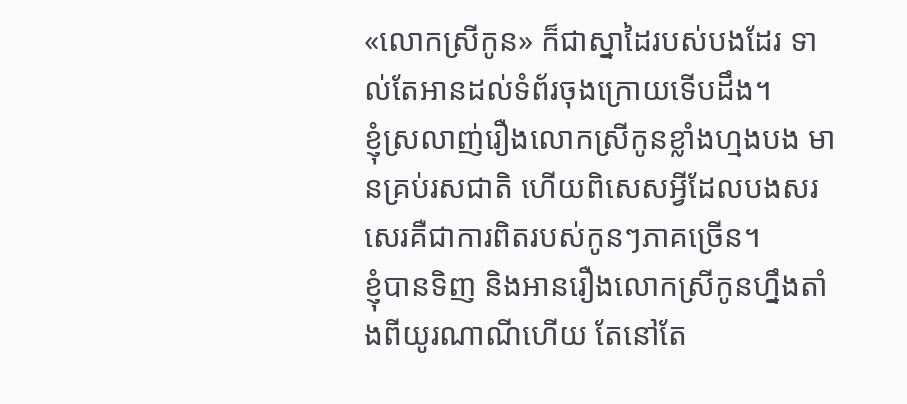«លោកស្រីកូន» ក៏ជាស្នាដៃរបស់បងដែរ ទាល់តែអានដល់ទំព័រចុងក្រោយទើបដឹង។
ខ្ញុំស្រលាញ់រឿងលោកស្រីកូនខ្លាំងហ្មងបង មានគ្រប់រសជាតិ ហើយពិសេសអ្វីដែលបងសរសេរគឺជាការពិតរបស់កូនៗភាគច្រើន។
ខ្ញុំបានទិញ និងអានរឿងលោកស្រីកូនហ្នឹងតាំងពីយូរណាណីហើយ តែនៅតែ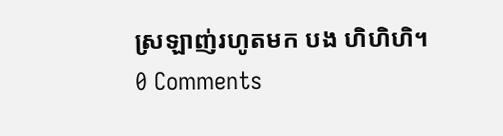ស្រឡាញ់រហូតមក បង ហិហិហិ។
0 Comments